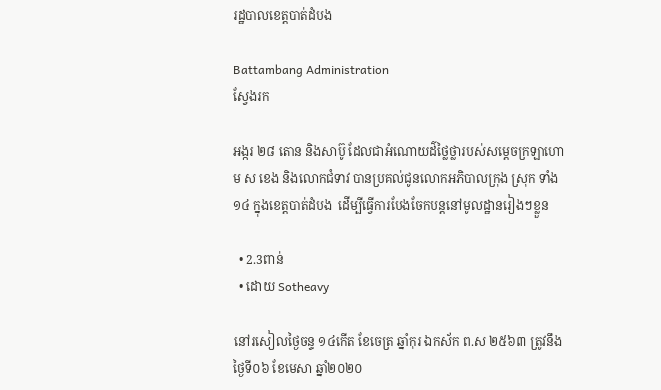រដ្ឋបាលខេត្តបាត់ដំបង

Battambang Administration
ស្វែងរក

អង្ករ ២៨ តោន និងសាប៊ូ ដែលជាអំណោយដ៌ថ្លៃថ្លារបស់សម្តេចក្រឡាហោម ស ខេង និងលោកជំទាវ បានប្រគល់ជូនលោកអភិបាលក្រុង ស្រុក ទាំង ១៤ ក្នុងខេត្តបាត់ដំបង  ដើម្បីធ្វើការបែងចែកបន្តនៅមូលដ្ឋានរៀងៗខ្លួន

  • 2.3ពាន់
  • ដោយ Sotheavy

នៅរសៀលថ្ងៃចន្ទ ១៤កើត ខែចេត្រ ឆ្នាំកុរ ឯកស័ក ព.ស ២៥៦៣ ត្រូវនឹងថ្ងៃទី០៦ ខែមេសា ឆ្នាំ២០២០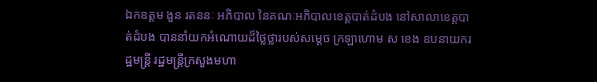ឯកឧត្តម ងួន រតននៈ អភិបាល នៃគណៈអភិបាលខេត្តបាត់ដំបង នៅសាលាខេត្តបាត់ដំបង បាននាំយកអំណោយដ៏ថ្លៃថ្លារបស់សម្តេច ក្រឡាហោម ស ខេង ឧបនាយករដ្ឋមន្ត្រី រដ្ឋមន្ត្រីក្រសួងមហា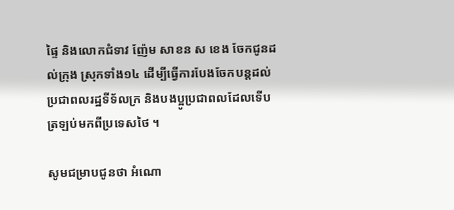ផ្ទៃ និងលោកជំទាវ ញ៉ែម សាខន ស ខេង ចែកជូនដល់ក្រុង ស្រុកទាំង១៤ ដើម្បីធ្វើការបែងចែកបន្តដល់ប្រជាពលរដ្ឋទីទ័លក្រ និងបងប្អូប្រជាពលដែលទើបត្រឡប់មកពីប្រទេសថៃ ។

សូមជម្រាបជូនថា អំណោ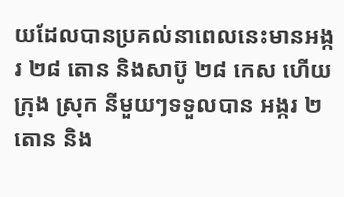យដែលបានប្រគល់នាពេលនេះមានអង្ករ ២៨ តោន និងសាប៊ូ ២៨ កេស ហើយក្រុង ស្រុក នីមួយៗទទួលបាន អង្ករ ២ តោន និង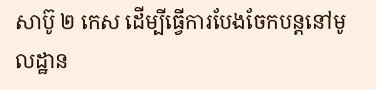សាប៊ូ ២ កេស ដើម្បីធ្វើការបែងចែកបន្តនៅមូលដ្ឋាន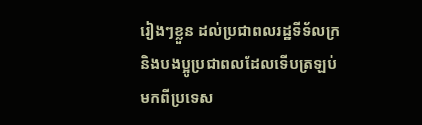រៀងៗខ្លួន ដល់ប្រជាពលរដ្ឋទីទ័លក្រ និងបងប្អូប្រជាពលដែលទើបត្រឡប់មកពីប្រទេស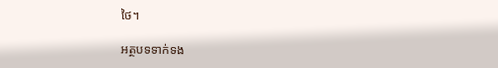ថៃ។

អត្ថបទទាក់ទង